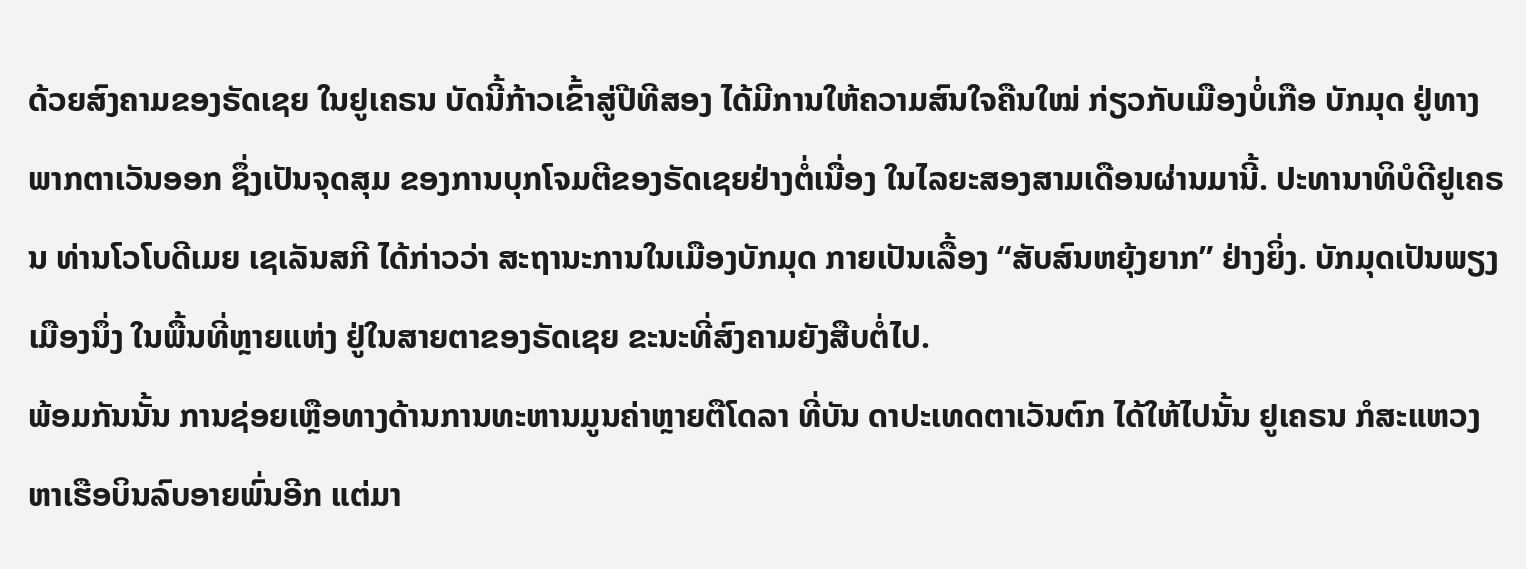ດ້ວຍສົງຄາມຂອງຣັດເຊຍ ໃນຢູເຄຣນ ບັດນີ້ກ້າວເຂົ້າສູ່ປີທີສອງ ໄດ້ມີການໃຫ້ຄວາມສົນໃຈຄືນໃໝ່ ກ່ຽວກັບເມືອງບໍ່ເກືອ ບັກມຸດ ຢູ່ທາງພາກຕາເວັນອອກ ຊຶ່ງເປັນຈຸດສຸມ ຂອງການບຸກໂຈມຕີຂອງຣັດເຊຍຢ່າງຕໍ່ເນື່ອງ ໃນໄລຍະສອງສາມເດືອນຜ່ານມານີ້. ປະທານາທິບໍດີຢູເຄຣນ ທ່ານໂວໂບດີເມຍ ເຊເລັນສກີ ໄດ້ກ່າວວ່າ ສະຖານະການໃນເມືອງບັກມຸດ ກາຍເປັນເລື້ອງ “ສັບສົນຫຍຸ້ງຍາກ” ຢ່າງຍິ່ງ. ບັກມຸດເປັນພຽງເມືອງນຶ່ງ ໃນພື້ນທີ່ຫຼາຍແຫ່ງ ຢູ່ໃນສາຍຕາຂອງຣັດເຊຍ ຂະນະທີ່ສົງຄາມຍັງສືບຕໍ່ໄປ.
ພ້ອມກັນນັ້ນ ການຊ່ອຍເຫຼືອທາງດ້ານການທະຫານມູນຄ່າຫຼາຍຕືໂດລາ ທີ່ບັນ ດາປະເທດຕາເວັນຕົກ ໄດ້ໃຫ້ໄປນັ້ນ ຢູເຄຣນ ກໍສະແຫວງຫາເຮືອບິນລົບອາຍພົ່ນອີກ ແຕ່ມາ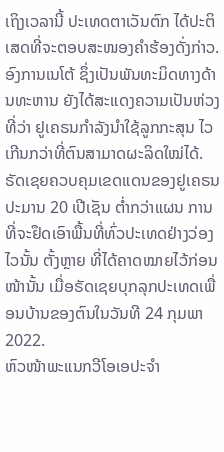ເຖິງເວລານີ້ ປະເທດຕາເວັນຕົກ ໄດ້ປະຕິເສດທີ່ຈະຕອບສະໜອງຄຳຮ້ອງດັ່ງກ່າວ. ອົງການເນໂຕ້ ຊຶ່ງເປັນພັນທະມິດທາງດ້ານທະຫານ ຍັງໄດ້ສະແດງຄວາມເປັນຫ່ວງ ທີ່ວ່າ ຢູເຄຣນກຳລັງນຳໃຊ້ລູກກະສຸນ ໄວເກີນກວ່າທີ່ຕົນສາມາດຜະລິດໃໝ່ໄດ້.
ຣັດເຊຍຄວບຄຸມເຂດແດນຂອງຢູເຄຣນ ປະມານ 20 ເປີເຊັນ ຕ່ຳກວ່າແຜນ ການທີ່ຈະຢຶດເອົາພື້ນທີ່ທົ່ວປະເທດຢ່າງວ່ອງໄວນັ້ນ ຕັ້ງຫຼາຍ ທີ່ໄດ້ຄາດໝາຍໄວ້ກ່ອນໜ້ານັ້ນ ເມື່ອຣັດເຊຍບຸກລຸກປະເທດເພື່ອນບ້ານຂອງຕົນໃນວັນທີ 24 ກຸມພາ 2022.
ຫົວໜ້າພະແນກວີໂອເອປະຈຳ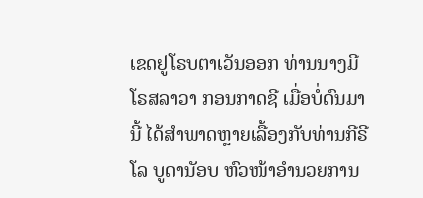ເຂດຢູໂຣບຕາເວັນອອກ ທ່ານນາງມີໂຣສລາວາ ກອນກາດຊີ ເມື່ອບໍ່ດົນມານີ້ ໄດ້ສຳພາດຫຼາຍເລື້ອງກັບທ່ານກີຣີໂລ ບູດານັອບ ຫົວໜ້າອຳນວຍການ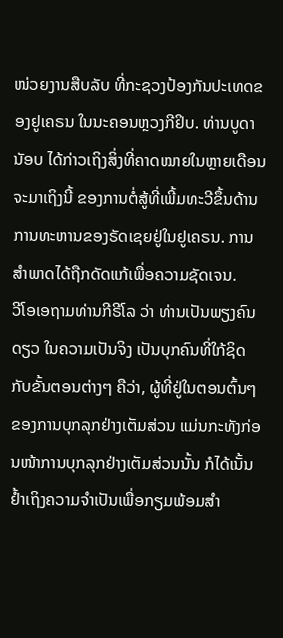ໜ່ວຍງານສືບລັບ ທີ່ກະຊວງປ້ອງກັນປະເທດຂອງຢູເຄຣນ ໃນນະຄອນຫຼວງກີຢິບ. ທ່ານບູດານັອບ ໄດ້ກ່າວເຖິງສິ່ງທີ່ຄາດໝາຍໃນຫຼາຍເດືອນຈະມາເຖິງນີ້ ຂອງການຕໍ່ສູ້ທີ່ເພີ້ມທະວີຂຶ້ນດ້ານການທະຫານຂອງຣັດເຊຍຢູ່ໃນຢູເຄຣນ. ການສຳພາດໄດ້ຖືກດັດແກ້ເພື່ອຄວາມຊັດເຈນ.
ວີໂອເອຖາມທ່ານກີຣີໂລ ວ່າ ທ່ານເປັນພຽງຄົນດຽວ ໃນຄວາມເປັນຈິງ ເປັນບຸກຄົນທີ່ໃກ້ຊິດກັບຂັ້ນຕອນຕ່າງໆ ຄືວ່າ, ຜູ້ທີ່ຢູ່ໃນຕອນຕົ້ນໆຂອງການບຸກລຸກຢ່າງເຕັມສ່ວນ ແມ່ນກະທັງກ່ອນໜ້າການບຸກລຸກຢ່າງເຕັມສ່ວນນັ້ນ ກໍໄດ້ເນັ້ນຢ້ຳເຖິງຄວາມຈຳເປັນເພື່ອກຽມພ້ອມສຳ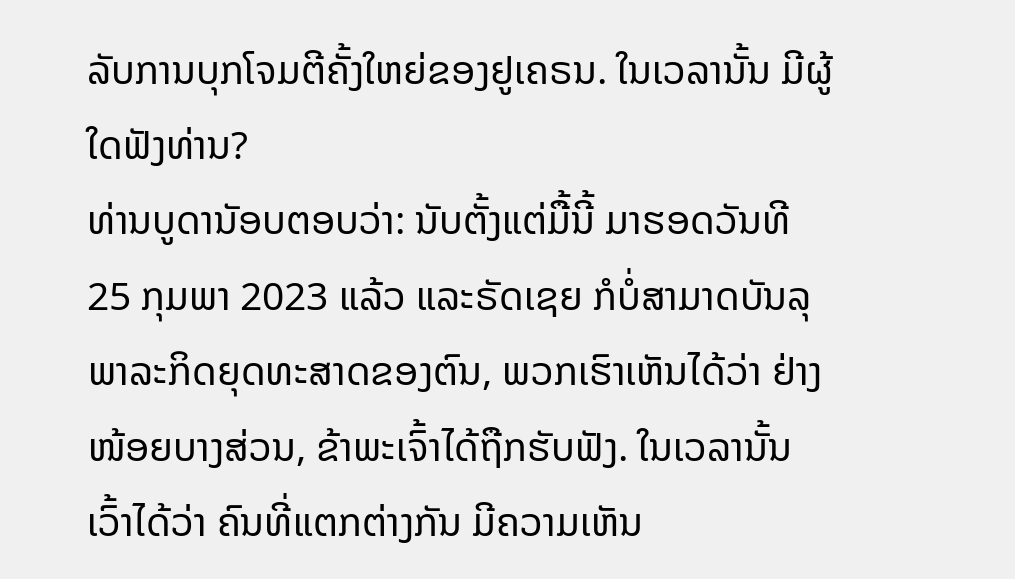ລັບການບຸກໂຈມຕີຄັ້ງໃຫຍ່ຂອງຢູເຄຣນ. ໃນເວລານັ້ນ ມີຜູ້ໃດຟັງທ່ານ?
ທ່ານບູດານັອບຕອບວ່າ: ນັບຕັ້ງແຕ່ມື້ນີ້ ມາຮອດວັນທີ 25 ກຸມພາ 2023 ແລ້ວ ແລະຣັດເຊຍ ກໍບໍ່ສາມາດບັນລຸພາລະກິດຍຸດທະສາດຂອງຕົນ, ພວກເຮົາເຫັນໄດ້ວ່າ ຢ່າງໜ້ອຍບາງສ່ວນ, ຂ້າພະເຈົ້າໄດ້ຖືກຮັບຟັງ. ໃນເວລານັ້ນ ເວົ້າໄດ້ວ່າ ຄົນທີ່ແຕກຕ່າງກັນ ມີຄວາມເຫັນ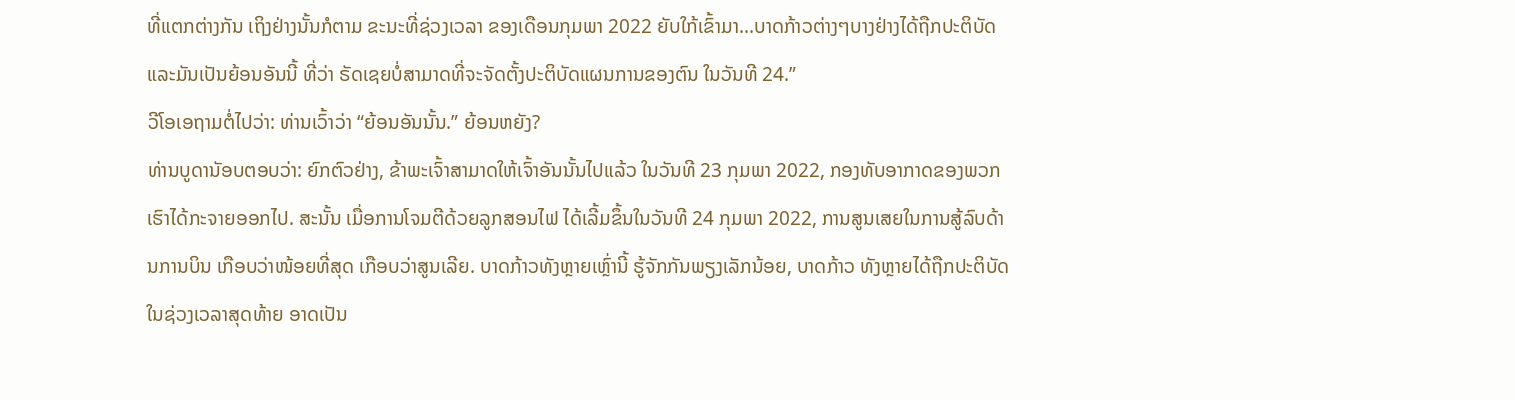ທີ່ແຕກຕ່າງກັນ ເຖິງຢ່າງນັ້ນກໍຕາມ ຂະນະທີ່ຊ່ວງເວລາ ຂອງເດືອນກຸມພາ 2022 ຍັບໃກ້ເຂົ້າມາ...ບາດກ້າວຕ່າງໆບາງຢ່າງໄດ້ຖືກປະຕິບັດ ແລະມັນເປັນຍ້ອນອັນນີ້ ທີ່ວ່າ ຣັດເຊຍບໍ່ສາມາດທີ່ຈະຈັດຕັ້ງປະຕິບັດແຜນການຂອງຕົນ ໃນວັນທີ 24.”
ວີໂອເອຖາມຕໍ່ໄປວ່າ: ທ່ານເວົ້າວ່າ “ຍ້ອນອັນນັ້ນ.” ຍ້ອນຫຍັງ?
ທ່ານບູດານັອບຕອບວ່າ: ຍົກຕົວຢ່າງ, ຂ້າພະເຈົ້າສາມາດໃຫ້ເຈົ້າອັນນັ້ນໄປແລ້ວ ໃນວັນທີ 23 ກຸມພາ 2022, ກອງທັບອາກາດຂອງພວກເຮົາໄດ້ກະຈາຍອອກໄປ. ສະນັ້ນ ເມື່ອການໂຈມຕີດ້ວຍລູກສອນໄຟ ໄດ້ເລີ້ມຂຶ້ນໃນວັນທີ 24 ກຸມພາ 2022, ການສູນເສຍໃນການສູ້ລົບດ້ານການບິນ ເກືອບວ່າໜ້ອຍທີ່ສຸດ ເກືອບວ່າສູນເລີຍ. ບາດກ້າວທັງຫຼາຍເຫຼົ່ານີ້ ຮູ້ຈັກກັນພຽງເລັກນ້ອຍ, ບາດກ້າວ ທັງຫຼາຍໄດ້ຖືກປະຕິບັດໃນຊ່ວງເວລາສຸດທ້າຍ ອາດເປັນ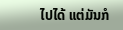ໄປໄດ້ ແຕ່ມັນກໍ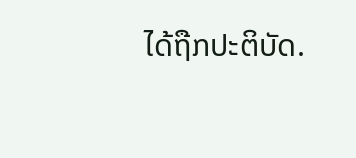ໄດ້ຖືກປະຕິບັດ.